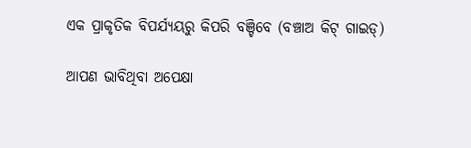ଏକ ପ୍ରାକୃତିକ ବିପର୍ଯ୍ୟୟରୁ କିପରି ବଞ୍ଚିବେ (ବଞ୍ଚାଅ କିଟ୍ ଗାଇଡ୍)

ଆପଣ ଭାବିଥିବା ଅପେକ୍ଷା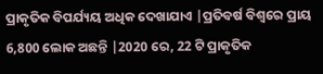ପ୍ରାକୃତିକ ବିପର୍ଯ୍ୟୟ ଅଧିକ ଦେଖାଯାଏ |ପ୍ରତିବର୍ଷ ବିଶ୍ୱରେ ପ୍ରାୟ 6,800 ଲୋକ ଅଛନ୍ତି |2020 ରେ, 22 ଟି ପ୍ରାକୃତିକ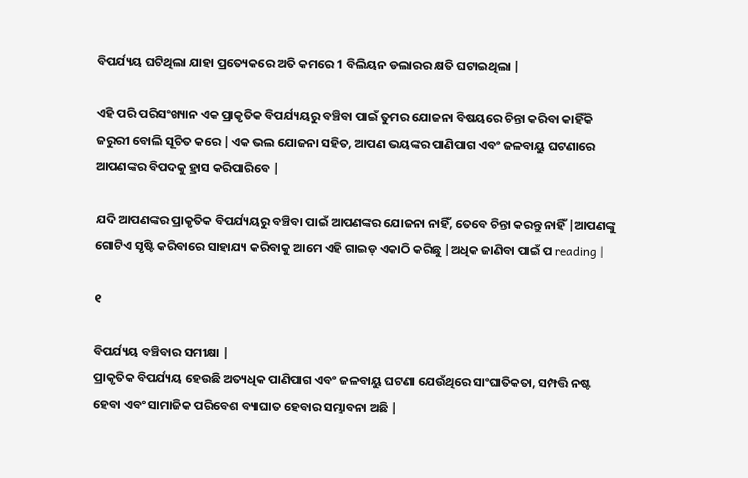ବିପର୍ଯ୍ୟୟ ଘଟିଥିଲା ଯାହା ପ୍ରତ୍ୟେକରେ ଅତି କମରେ 1 ବିଲିୟନ ଡଲାରର କ୍ଷତି ଘଟାଇଥିଲା |

ଏହି ପରି ପରିସଂଖ୍ୟାନ ଏକ ପ୍ରାକୃତିକ ବିପର୍ଯ୍ୟୟରୁ ବଞ୍ଚିବା ପାଇଁ ତୁମର ଯୋଜନା ବିଷୟରେ ଚିନ୍ତା କରିବା କାହିଁକି ଜରୁରୀ ବୋଲି ସୂଚିତ କରେ |ଏକ ଭଲ ଯୋଜନା ସହିତ, ଆପଣ ଭୟଙ୍କର ପାଣିପାଗ ଏବଂ ଜଳବାୟୁ ଘଟଣାରେ ଆପଣଙ୍କର ବିପଦକୁ ହ୍ରାସ କରିପାରିବେ |

ଯଦି ଆପଣଙ୍କର ପ୍ରାକୃତିକ ବିପର୍ଯ୍ୟୟରୁ ବଞ୍ଚିବା ପାଇଁ ଆପଣଙ୍କର ଯୋଜନା ନାହିଁ, ତେବେ ଚିନ୍ତା କରନ୍ତୁ ନାହିଁ |ଆପଣଙ୍କୁ ଗୋଟିଏ ସୃଷ୍ଟି କରିବାରେ ସାହାଯ୍ୟ କରିବାକୁ ଆମେ ଏହି ଗାଇଡ୍ ଏକାଠି କରିଛୁ |ଅଧିକ ଜାଣିବା ପାଇଁ ପ reading |

୧

ବିପର୍ଯ୍ୟୟ ବଞ୍ଚିବାର ସମୀକ୍ଷା |
ପ୍ରାକୃତିକ ବିପର୍ଯ୍ୟୟ ହେଉଛି ଅତ୍ୟଧିକ ପାଣିପାଗ ଏବଂ ଜଳବାୟୁ ଘଟଣା ଯେଉଁଥିରେ ସାଂଘାତିକତା, ସମ୍ପତ୍ତି ନଷ୍ଟ ହେବା ଏବଂ ସାମାଜିକ ପରିବେଶ ବ୍ୟାଘାତ ହେବାର ସମ୍ଭାବନା ଅଛି |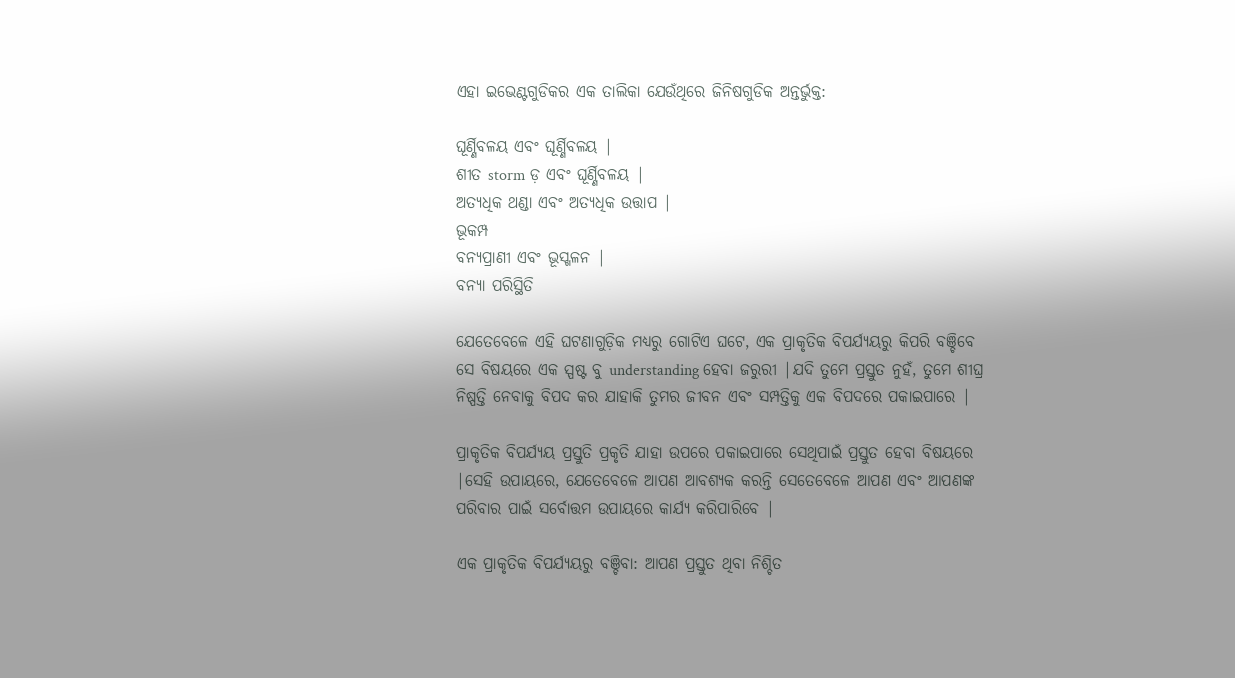ଏହା ଇଭେଣ୍ଟଗୁଡିକର ଏକ ତାଲିକା ଯେଉଁଥିରେ ଜିନିଷଗୁଡିକ ଅନ୍ତର୍ଭୁକ୍ତ:

ଘୂର୍ଣ୍ଣିବଳୟ ଏବଂ ଘୂର୍ଣ୍ଣିବଳୟ |
ଶୀତ storm ଡ଼ ଏବଂ ଘୂର୍ଣ୍ଣିବଳୟ |
ଅତ୍ୟଧିକ ଥଣ୍ଡା ଏବଂ ଅତ୍ୟଧିକ ଉତ୍ତାପ |
ଭୂକମ୍ପ
ବନ୍ୟପ୍ରାଣୀ ଏବଂ ଭୂସ୍ଖଳନ |
ବନ୍ୟା ପରିସ୍ଥିତି

ଯେତେବେଳେ ଏହି ଘଟଣାଗୁଡ଼ିକ ମଧ୍ୟରୁ ଗୋଟିଏ ଘଟେ, ଏକ ପ୍ରାକୃତିକ ବିପର୍ଯ୍ୟୟରୁ କିପରି ବଞ୍ଚିବେ ସେ ବିଷୟରେ ଏକ ସ୍ପଷ୍ଟ ବୁ understanding ହେବା ଜରୁରୀ |ଯଦି ତୁମେ ପ୍ରସ୍ତୁତ ନୁହଁ, ତୁମେ ଶୀଘ୍ର ନିଷ୍ପତ୍ତି ନେବାକୁ ବିପଦ କର ଯାହାକି ତୁମର ଜୀବନ ଏବଂ ସମ୍ପତ୍ତିକୁ ଏକ ବିପଦରେ ପକାଇପାରେ |

ପ୍ରାକୃତିକ ବିପର୍ଯ୍ୟୟ ପ୍ରସ୍ତୁତି ପ୍ରକୃତି ଯାହା ଉପରେ ପକାଇପାରେ ସେଥିପାଇଁ ପ୍ରସ୍ତୁତ ହେବା ବିଷୟରେ |ସେହି ଉପାୟରେ, ଯେତେବେଳେ ଆପଣ ଆବଶ୍ୟକ କରନ୍ତି ସେତେବେଳେ ଆପଣ ଏବଂ ଆପଣଙ୍କ ପରିବାର ପାଇଁ ସର୍ବୋତ୍ତମ ଉପାୟରେ କାର୍ଯ୍ୟ କରିପାରିବେ |

ଏକ ପ୍ରାକୃତିକ ବିପର୍ଯ୍ୟୟରୁ ବଞ୍ଚିବା: ଆପଣ ପ୍ରସ୍ତୁତ ଥିବା ନିଶ୍ଚିତ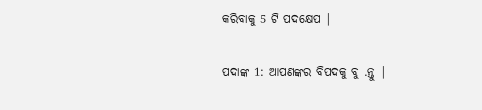କରିବାକୁ 5 ଟି ପଦକ୍ଷେପ |

ପଦାଙ୍କ 1: ଆପଣଙ୍କର ବିପଦକୁ ବୁ .ନ୍ତୁ |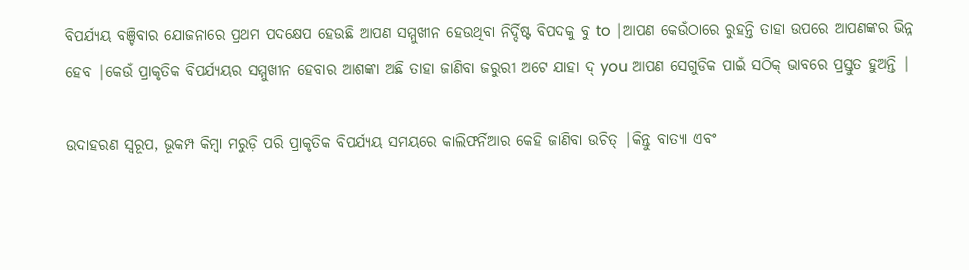ବିପର୍ଯ୍ୟୟ ବଞ୍ଚିବାର ଯୋଜନାରେ ପ୍ରଥମ ପଦକ୍ଷେପ ହେଉଛି ଆପଣ ସମ୍ମୁଖୀନ ହେଉଥିବା ନିର୍ଦ୍ଦିଷ୍ଟ ବିପଦକୁ ବୁ to |ଆପଣ କେଉଁଠାରେ ରୁହନ୍ତି ତାହା ଉପରେ ଆପଣଙ୍କର ଭିନ୍ନ ହେବ |କେଉଁ ପ୍ରାକୃତିକ ବିପର୍ଯ୍ୟୟର ସମ୍ମୁଖୀନ ହେବାର ଆଶଙ୍କା ଅଛି ତାହା ଜାଣିବା ଜରୁରୀ ଅଟେ ଯାହା ଦ୍ you ଆପଣ ସେଗୁଡିକ ପାଇଁ ସଠିକ୍ ଭାବରେ ପ୍ରସ୍ତୁତ ହୁଅନ୍ତି |

ଉଦାହରଣ ସ୍ୱରୂପ, ଭୂକମ୍ପ କିମ୍ବା ମରୁଡ଼ି ପରି ପ୍ରାକୃତିକ ବିପର୍ଯ୍ୟୟ ସମୟରେ କାଲିଫର୍ନିଆର କେହି ଜାଣିବା ଉଚିତ୍ |କିନ୍ତୁ ବାତ୍ୟା ଏବଂ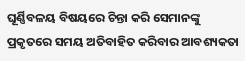ଘୂର୍ଣ୍ଣିବଳୟ ବିଷୟରେ ଚିନ୍ତା କରି ସେମାନଙ୍କୁ ପ୍ରକୃତରେ ସମୟ ଅତିବାହିତ କରିବାର ଆବଶ୍ୟକତା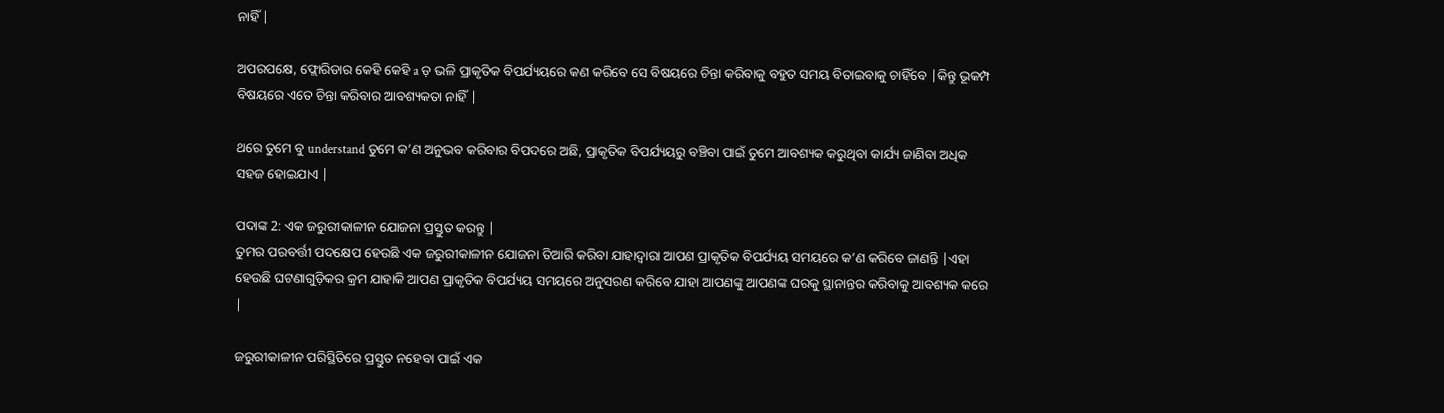ନାହିଁ |

ଅପରପକ୍ଷେ, ଫ୍ଲୋରିଡାର କେହି କେହି a ଡ଼ ଭଳି ପ୍ରାକୃତିକ ବିପର୍ଯ୍ୟୟରେ କଣ କରିବେ ସେ ବିଷୟରେ ଚିନ୍ତା କରିବାକୁ ବହୁତ ସମୟ ବିତାଇବାକୁ ଚାହିଁବେ |କିନ୍ତୁ ଭୂକମ୍ପ ବିଷୟରେ ଏତେ ଚିନ୍ତା କରିବାର ଆବଶ୍ୟକତା ନାହିଁ |

ଥରେ ତୁମେ ବୁ understand ତୁମେ କ’ଣ ଅନୁଭବ କରିବାର ବିପଦରେ ଅଛି, ପ୍ରାକୃତିକ ବିପର୍ଯ୍ୟୟରୁ ବଞ୍ଚିବା ପାଇଁ ତୁମେ ଆବଶ୍ୟକ କରୁଥିବା କାର୍ଯ୍ୟ ଜାଣିବା ଅଧିକ ସହଜ ହୋଇଯାଏ |

ପଦାଙ୍କ 2: ଏକ ଜରୁରୀକାଳୀନ ଯୋଜନା ପ୍ରସ୍ତୁତ କରନ୍ତୁ |
ତୁମର ପରବର୍ତ୍ତୀ ପଦକ୍ଷେପ ହେଉଛି ଏକ ଜରୁରୀକାଳୀନ ଯୋଜନା ତିଆରି କରିବା ଯାହାଦ୍ୱାରା ଆପଣ ପ୍ରାକୃତିକ ବିପର୍ଯ୍ୟୟ ସମୟରେ କ’ଣ କରିବେ ଜାଣନ୍ତି |ଏହା ହେଉଛି ଘଟଣାଗୁଡ଼ିକର କ୍ରମ ଯାହାକି ଆପଣ ପ୍ରାକୃତିକ ବିପର୍ଯ୍ୟୟ ସମୟରେ ଅନୁସରଣ କରିବେ ଯାହା ଆପଣଙ୍କୁ ଆପଣଙ୍କ ଘରକୁ ସ୍ଥାନାନ୍ତର କରିବାକୁ ଆବଶ୍ୟକ କରେ |

ଜରୁରୀକାଳୀନ ପରିସ୍ଥିତିରେ ପ୍ରସ୍ତୁତ ନହେବା ପାଇଁ ଏକ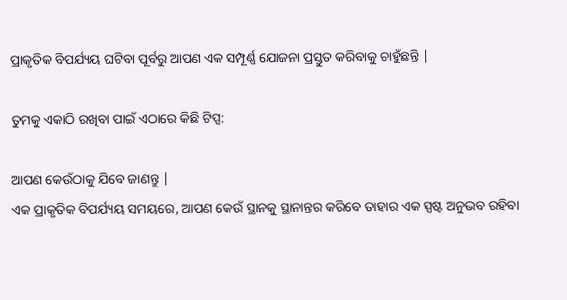ପ୍ରାକୃତିକ ବିପର୍ଯ୍ୟୟ ଘଟିବା ପୂର୍ବରୁ ଆପଣ ଏକ ସମ୍ପୂର୍ଣ୍ଣ ଯୋଜନା ପ୍ରସ୍ତୁତ କରିବାକୁ ଚାହୁଁଛନ୍ତି |

ତୁମକୁ ଏକାଠି ରଖିବା ପାଇଁ ଏଠାରେ କିଛି ଟିପ୍ସ:

ଆପଣ କେଉଁଠାକୁ ଯିବେ ଜାଣନ୍ତୁ |
ଏକ ପ୍ରାକୃତିକ ବିପର୍ଯ୍ୟୟ ସମୟରେ, ଆପଣ କେଉଁ ସ୍ଥାନକୁ ସ୍ଥାନାନ୍ତର କରିବେ ତାହାର ଏକ ସ୍ପଷ୍ଟ ଅନୁଭବ ରହିବା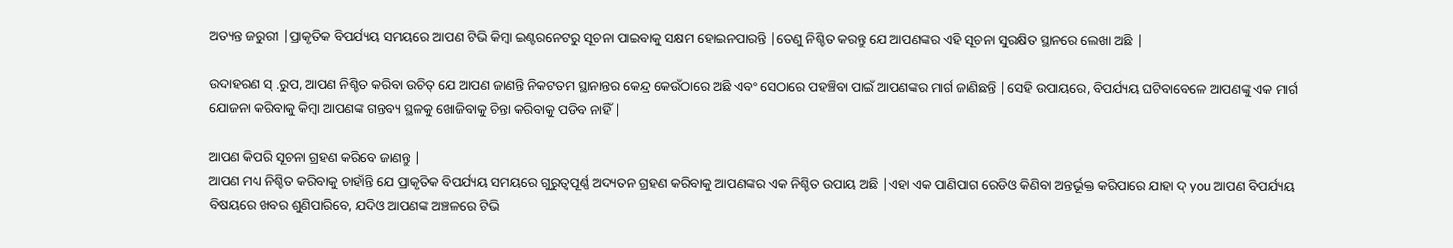ଅତ୍ୟନ୍ତ ଜରୁରୀ |ପ୍ରାକୃତିକ ବିପର୍ଯ୍ୟୟ ସମୟରେ ଆପଣ ଟିଭି କିମ୍ବା ଇଣ୍ଟରନେଟରୁ ସୂଚନା ପାଇବାକୁ ସକ୍ଷମ ହୋଇନପାରନ୍ତି |ତେଣୁ ନିଶ୍ଚିତ କରନ୍ତୁ ଯେ ଆପଣଙ୍କର ଏହି ସୂଚନା ସୁରକ୍ଷିତ ସ୍ଥାନରେ ଲେଖା ଅଛି |

ଉଦାହରଣ ସ୍ .ରୁପ, ଆପଣ ନିଶ୍ଚିତ କରିବା ଉଚିତ୍ ଯେ ଆପଣ ଜାଣନ୍ତି ନିକଟତମ ସ୍ଥାନାନ୍ତର କେନ୍ଦ୍ର କେଉଁଠାରେ ଅଛି ଏବଂ ସେଠାରେ ପହଞ୍ଚିବା ପାଇଁ ଆପଣଙ୍କର ମାର୍ଗ ଜାଣିଛନ୍ତି |ସେହି ଉପାୟରେ, ବିପର୍ଯ୍ୟୟ ଘଟିବାବେଳେ ଆପଣଙ୍କୁ ଏକ ମାର୍ଗ ଯୋଜନା କରିବାକୁ କିମ୍ବା ଆପଣଙ୍କ ଗନ୍ତବ୍ୟ ସ୍ଥଳକୁ ଖୋଜିବାକୁ ଚିନ୍ତା କରିବାକୁ ପଡିବ ନାହିଁ |

ଆପଣ କିପରି ସୂଚନା ଗ୍ରହଣ କରିବେ ଜାଣନ୍ତୁ |
ଆପଣ ମଧ୍ୟ ନିଶ୍ଚିତ କରିବାକୁ ଚାହାଁନ୍ତି ଯେ ପ୍ରାକୃତିକ ବିପର୍ଯ୍ୟୟ ସମୟରେ ଗୁରୁତ୍ୱପୂର୍ଣ୍ଣ ଅଦ୍ୟତନ ଗ୍ରହଣ କରିବାକୁ ଆପଣଙ୍କର ଏକ ନିଶ୍ଚିତ ଉପାୟ ଅଛି |ଏହା ଏକ ପାଣିପାଗ ରେଡିଓ କିଣିବା ଅନ୍ତର୍ଭୂକ୍ତ କରିପାରେ ଯାହା ଦ୍ you ଆପଣ ବିପର୍ଯ୍ୟୟ ବିଷୟରେ ଖବର ଶୁଣିପାରିବେ, ଯଦିଓ ଆପଣଙ୍କ ଅଞ୍ଚଳରେ ଟିଭି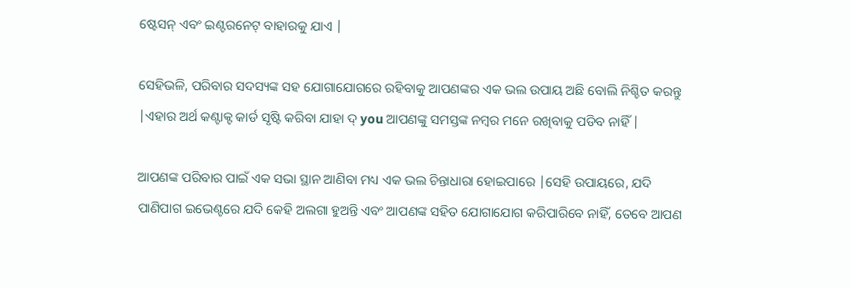ଷ୍ଟେସନ୍ ଏବଂ ଇଣ୍ଟରନେଟ୍ ବାହାରକୁ ଯାଏ |

ସେହିଭଳି, ପରିବାର ସଦସ୍ୟଙ୍କ ସହ ଯୋଗାଯୋଗରେ ରହିବାକୁ ଆପଣଙ୍କର ଏକ ଭଲ ଉପାୟ ଅଛି ବୋଲି ନିଶ୍ଚିତ କରନ୍ତୁ |ଏହାର ଅର୍ଥ କଣ୍ଟାକ୍ଟ କାର୍ଡ ସୃଷ୍ଟି କରିବା ଯାହା ଦ୍ you ଆପଣଙ୍କୁ ସମସ୍ତଙ୍କ ନମ୍ବର ମନେ ରଖିବାକୁ ପଡିବ ନାହିଁ |

ଆପଣଙ୍କ ପରିବାର ପାଇଁ ଏକ ସଭା ସ୍ଥାନ ଆଣିବା ମଧ୍ୟ ଏକ ଭଲ ଚିନ୍ତାଧାରା ହୋଇପାରେ |ସେହି ଉପାୟରେ, ଯଦି ପାଣିପାଗ ଇଭେଣ୍ଟରେ ଯଦି କେହି ଅଲଗା ହୁଅନ୍ତି ଏବଂ ଆପଣଙ୍କ ସହିତ ଯୋଗାଯୋଗ କରିପାରିବେ ନାହିଁ, ତେବେ ଆପଣ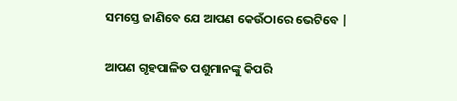ସମସ୍ତେ ଜାଣିବେ ଯେ ଆପଣ କେଉଁଠାରେ ଭେଟିବେ |

ଆପଣ ଗୃହପାଳିତ ପଶୁମାନଙ୍କୁ କିପରି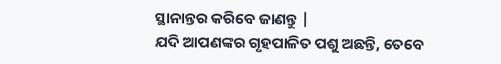ସ୍ଥାନାନ୍ତର କରିବେ ଜାଣନ୍ତୁ |
ଯଦି ଆପଣଙ୍କର ଗୃହପାଳିତ ପଶୁ ଅଛନ୍ତି, ତେବେ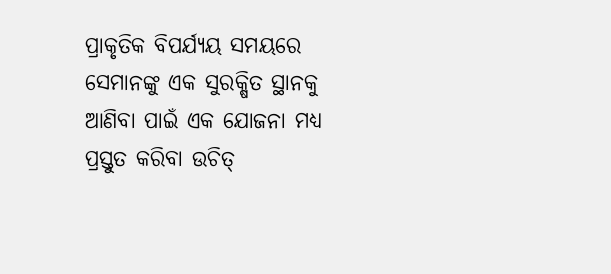ପ୍ରାକୃତିକ ବିପର୍ଯ୍ୟୟ ସମୟରେ ସେମାନଙ୍କୁ ଏକ ସୁରକ୍ଷିତ ସ୍ଥାନକୁ ଆଣିବା ପାଇଁ ଏକ ଯୋଜନା ମଧ୍ୟ ପ୍ରସ୍ତୁତ କରିବା ଉଚିତ୍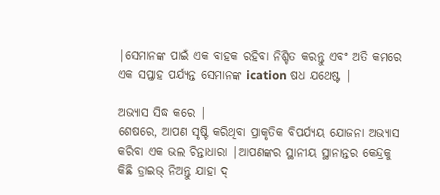|ସେମାନଙ୍କ ପାଇଁ ଏକ ବାହକ ରହିବା ନିଶ୍ଚିତ କରନ୍ତୁ ଏବଂ ଅତି କମରେ ଏକ ସପ୍ତାହ ପର୍ଯ୍ୟନ୍ତ ସେମାନଙ୍କ ication ଷଧ ଯଥେଷ୍ଟ |

ଅଭ୍ୟାସ ସିଦ୍ଧ କରେ |
ଶେଷରେ, ଆପଣ ସୃଷ୍ଟି କରିଥିବା ପ୍ରାକୃତିକ ବିପର୍ଯ୍ୟୟ ଯୋଜନା ଅଭ୍ୟାସ କରିବା ଏକ ଭଲ ଚିନ୍ତାଧାରା |ଆପଣଙ୍କର ସ୍ଥାନୀୟ ସ୍ଥାନାନ୍ତର କେନ୍ଦ୍ରକୁ କିଛି ଡ୍ରାଇଭ୍ ନିଅନ୍ତୁ ଯାହା ଦ୍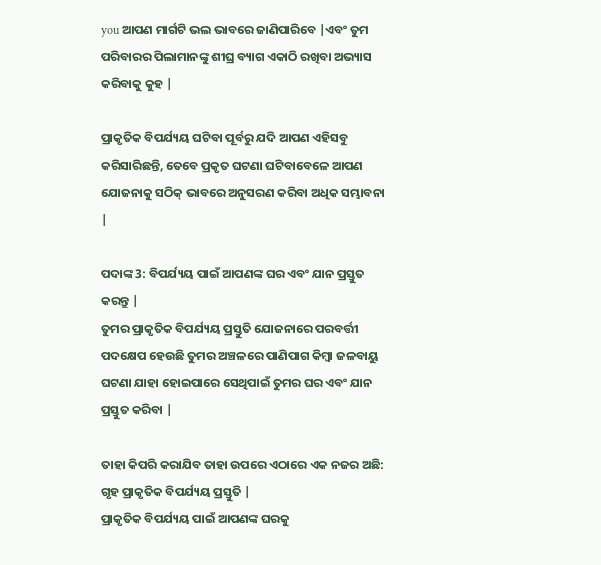you ଆପଣ ମାର୍ଗଟି ଭଲ ଭାବରେ ଜାଣିପାରିବେ |ଏବଂ ତୁମ ପରିବାରର ପିଲାମାନଙ୍କୁ ଶୀଘ୍ର ବ୍ୟାଗ ଏକାଠି ରଖିବା ଅଭ୍ୟାସ କରିବାକୁ କୁହ |

ପ୍ରାକୃତିକ ବିପର୍ଯ୍ୟୟ ଘଟିବା ପୂର୍ବରୁ ଯଦି ଆପଣ ଏହିସବୁ କରିସାରିଛନ୍ତି, ତେବେ ପ୍ରକୃତ ଘଟଣା ଘଟିବାବେଳେ ଆପଣ ଯୋଜନାକୁ ସଠିକ୍ ଭାବରେ ଅନୁସରଣ କରିବା ଅଧିକ ସମ୍ଭାବନା |

ପଦାଙ୍କ 3: ବିପର୍ଯ୍ୟୟ ପାଇଁ ଆପଣଙ୍କ ଘର ଏବଂ ଯାନ ପ୍ରସ୍ତୁତ କରନ୍ତୁ |
ତୁମର ପ୍ରାକୃତିକ ବିପର୍ଯ୍ୟୟ ପ୍ରସ୍ତୁତି ଯୋଜନାରେ ପରବର୍ତ୍ତୀ ପଦକ୍ଷେପ ହେଉଛି ତୁମର ଅଞ୍ଚଳରେ ପାଣିପାଗ କିମ୍ବା ଜଳବାୟୁ ଘଟଣା ଯାହା ହୋଇପାରେ ସେଥିପାଇଁ ତୁମର ଘର ଏବଂ ଯାନ ପ୍ରସ୍ତୁତ କରିବା |

ତାହା କିପରି କରାଯିବ ତାହା ଉପରେ ଏଠାରେ ଏକ ନଜର ଅଛି:
ଗୃହ ପ୍ରାକୃତିକ ବିପର୍ଯ୍ୟୟ ପ୍ରସ୍ତୁତି |
ପ୍ରାକୃତିକ ବିପର୍ଯ୍ୟୟ ପାଇଁ ଆପଣଙ୍କ ଘରକୁ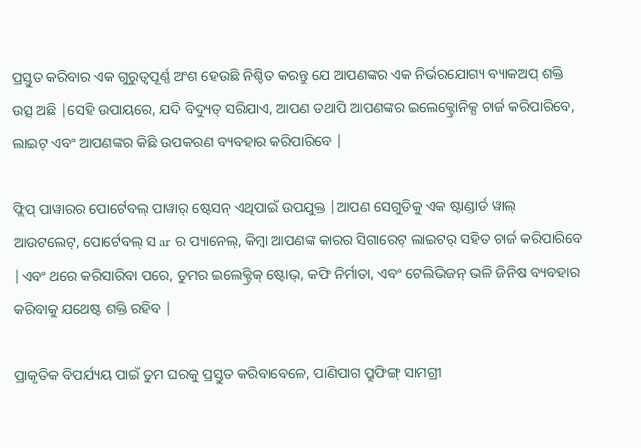ପ୍ରସ୍ତୁତ କରିବାର ଏକ ଗୁରୁତ୍ୱପୂର୍ଣ୍ଣ ଅଂଶ ହେଉଛି ନିଶ୍ଚିତ କରନ୍ତୁ ଯେ ଆପଣଙ୍କର ଏକ ନିର୍ଭରଯୋଗ୍ୟ ବ୍ୟାକଅପ୍ ଶକ୍ତି ଉତ୍ସ ଅଛି |ସେହି ଉପାୟରେ, ଯଦି ବିଦ୍ୟୁତ୍ ସରିଯାଏ, ଆପଣ ତଥାପି ଆପଣଙ୍କର ଇଲେକ୍ଟ୍ରୋନିକ୍ସ ଚାର୍ଜ କରିପାରିବେ, ଲାଇଟ୍ ଏବଂ ଆପଣଙ୍କର କିଛି ଉପକରଣ ବ୍ୟବହାର କରିପାରିବେ |

ଫ୍ଲିପ୍ ପାୱାରର ପୋର୍ଟେବଲ୍ ପାୱାର୍ ଷ୍ଟେସନ୍ ଏଥିପାଇଁ ଉପଯୁକ୍ତ |ଆପଣ ସେଗୁଡିକୁ ଏକ ଷ୍ଟାଣ୍ଡାର୍ଡ ୱାଲ୍ ଆଉଟଲେଟ୍, ପୋର୍ଟେବଲ୍ ସ ar ର ପ୍ୟାନେଲ୍, କିମ୍ବା ଆପଣଙ୍କ କାରର ସିଗାରେଟ୍ ଲାଇଟର୍ ସହିତ ଚାର୍ଜ କରିପାରିବେ |ଏବଂ ଥରେ କରିସାରିବା ପରେ, ତୁମର ଇଲେକ୍ଟ୍ରିକ୍ ଷ୍ଟୋଭ୍, କଫି ନିର୍ମାତା, ଏବଂ ଟେଲିଭିଜନ୍ ଭଳି ଜିନିଷ ବ୍ୟବହାର କରିବାକୁ ଯଥେଷ୍ଟ ଶକ୍ତି ରହିବ |

ପ୍ରାକୃତିକ ବିପର୍ଯ୍ୟୟ ପାଇଁ ତୁମ ଘରକୁ ପ୍ରସ୍ତୁତ କରିବାବେଳେ, ପାଣିପାଗ ପ୍ରୁଫିଙ୍ଗ୍ ସାମଗ୍ରୀ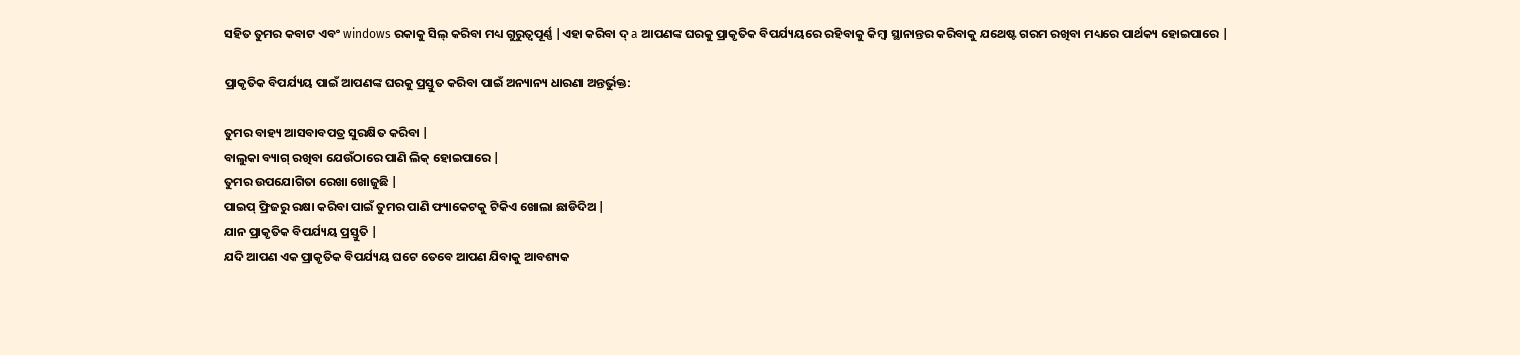ସହିତ ତୁମର କବାଟ ଏବଂ windows ରକାକୁ ସିଲ୍ କରିବା ମଧ୍ୟ ଗୁରୁତ୍ୱପୂର୍ଣ୍ଣ |ଏହା କରିବା ଦ୍ a ଆପଣଙ୍କ ଘରକୁ ପ୍ରାକୃତିକ ବିପର୍ଯ୍ୟୟରେ ରହିବାକୁ କିମ୍ବା ସ୍ଥାନାନ୍ତର କରିବାକୁ ଯଥେଷ୍ଟ ଗରମ ରଖିବା ମଧ୍ୟରେ ପାର୍ଥକ୍ୟ ହୋଇପାରେ |

ପ୍ରାକୃତିକ ବିପର୍ଯ୍ୟୟ ପାଇଁ ଆପଣଙ୍କ ଘରକୁ ପ୍ରସ୍ତୁତ କରିବା ପାଇଁ ଅନ୍ୟାନ୍ୟ ଧାରଣା ଅନ୍ତର୍ଭୁକ୍ତ:

ତୁମର ବାହ୍ୟ ଆସବାବପତ୍ର ସୁରକ୍ଷିତ କରିବା |
ବାଲୁକା ବ୍ୟାଗ୍ ରଖିବା ଯେଉଁଠାରେ ପାଣି ଲିକ୍ ହୋଇପାରେ |
ତୁମର ଉପଯୋଗିତା ରେଖା ଖୋଜୁଛି |
ପାଇପ୍ ଫ୍ରିଜରୁ ରକ୍ଷା କରିବା ପାଇଁ ତୁମର ପାଣି ଫ୍ୟାକେଟକୁ ଟିକିଏ ଖୋଲା ଛାଡିଦିଅ |
ଯାନ ପ୍ରାକୃତିକ ବିପର୍ଯ୍ୟୟ ପ୍ରସ୍ତୁତି |
ଯଦି ଆପଣ ଏକ ପ୍ରାକୃତିକ ବିପର୍ଯ୍ୟୟ ଘଟେ ତେବେ ଆପଣ ଯିବାକୁ ଆବଶ୍ୟକ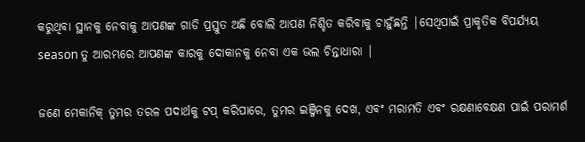କରୁଥିବା ସ୍ଥାନକୁ ନେବାକୁ ଆପଣଙ୍କ ଗାଡି ପ୍ରସ୍ତୁତ ଅଛି ବୋଲି ଆପଣ ନିଶ୍ଚିତ କରିବାକୁ ଚାହୁଁଛନ୍ତି |ସେଥିପାଇଁ ପ୍ରାକୃତିକ ବିପର୍ଯ୍ୟୟ season ତୁ ଆରମ୍ଭରେ ଆପଣଙ୍କ କାରକୁ ଦୋକାନକୁ ନେବା ଏକ ଭଲ ଚିନ୍ତାଧାରା |

ଜଣେ ମେକାନିକ୍ ତୁମର ତରଳ ପଦାର୍ଥକୁ ଟପ୍ କରିପାରେ, ତୁମର ଇଞ୍ଜିନକୁ ଦେଖ, ଏବଂ ମରାମତି ଏବଂ ରକ୍ଷଣାବେକ୍ଷଣ ପାଇଁ ପରାମର୍ଶ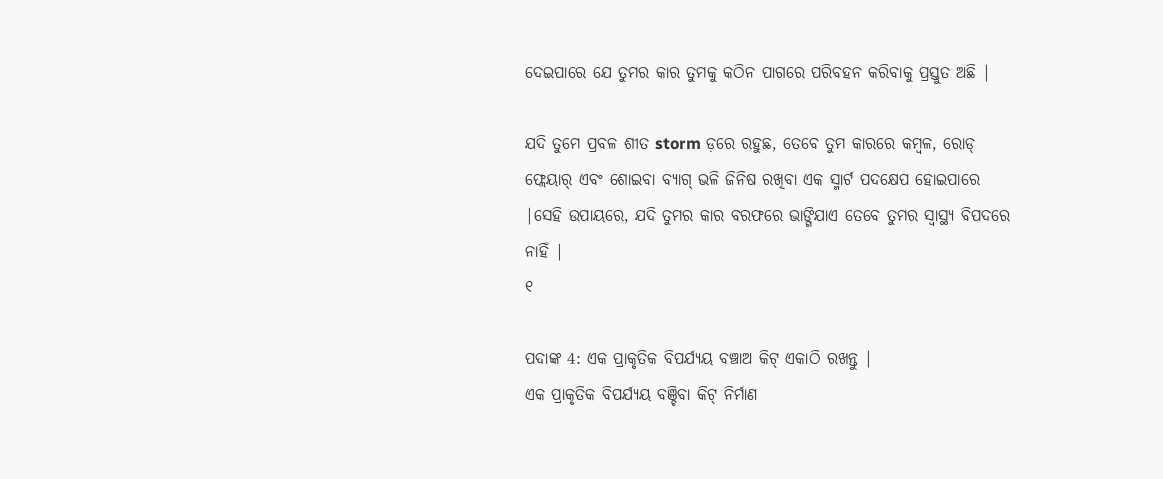ଦେଇପାରେ ଯେ ତୁମର କାର ତୁମକୁ କଠିନ ପାଗରେ ପରିବହନ କରିବାକୁ ପ୍ରସ୍ତୁତ ଅଛି |

ଯଦି ତୁମେ ପ୍ରବଳ ଶୀତ storm ଡ଼ରେ ରହୁଛ, ତେବେ ତୁମ କାରରେ କମ୍ବଳ, ରୋଡ୍ ଫ୍ଲେୟାର୍ ଏବଂ ଶୋଇବା ବ୍ୟାଗ୍ ଭଳି ଜିନିଷ ରଖିବା ଏକ ସ୍ମାର୍ଟ ପଦକ୍ଷେପ ହୋଇପାରେ |ସେହି ଉପାୟରେ, ଯଦି ତୁମର କାର ବରଫରେ ଭାଙ୍ଗିଯାଏ ତେବେ ତୁମର ସ୍ୱାସ୍ଥ୍ୟ ବିପଦରେ ନାହିଁ |
୧

ପଦାଙ୍କ 4: ଏକ ପ୍ରାକୃତିକ ବିପର୍ଯ୍ୟୟ ବଞ୍ଚାଅ କିଟ୍ ଏକାଠି ରଖନ୍ତୁ |
ଏକ ପ୍ରାକୃତିକ ବିପର୍ଯ୍ୟୟ ବଞ୍ଚିବା କିଟ୍ ନିର୍ମାଣ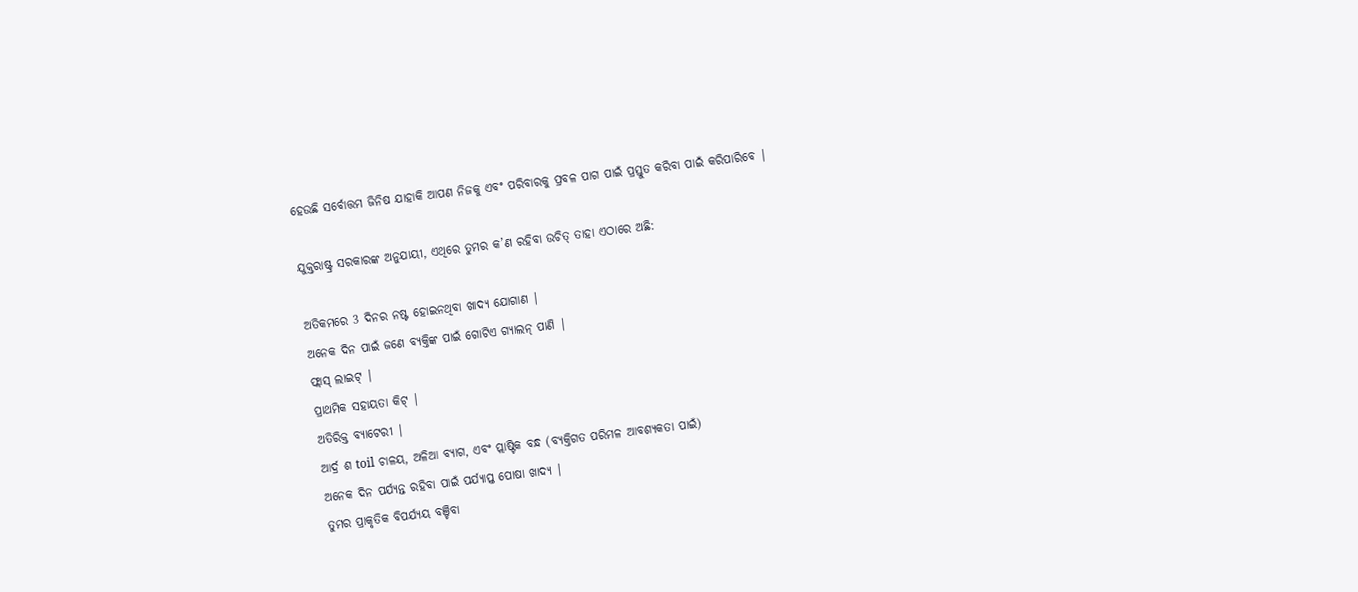ହେଉଛି ସର୍ବୋତ୍ତମ ଜିନିଷ ଯାହାକି ଆପଣ ନିଜକୁ ଏବଂ ପରିବାରକୁ ପ୍ରବଳ ପାଗ ପାଇଁ ପ୍ରସ୍ତୁତ କରିବା ପାଇଁ କରିପାରିବେ |

ଯୁକ୍ତରାଷ୍ଟ୍ର ସରକାରଙ୍କ ଅନୁଯାୟୀ, ଏଥିରେ ତୁମର କ’ଣ ରହିବା ଉଚିତ୍ ତାହା ଏଠାରେ ଅଛି:

ଅତିକମରେ 3 ଦିନର ନଷ୍ଟ ହୋଇନଥିବା ଖାଦ୍ୟ ଯୋଗାଣ |
ଅନେକ ଦିନ ପାଇଁ ଜଣେ ବ୍ୟକ୍ତିଙ୍କ ପାଇଁ ଗୋଟିଏ ଗ୍ୟାଲନ୍ ପାଣି |
ଫ୍ଲାସ୍ ଲାଇଟ୍ |
ପ୍ରାଥମିକ ସହାୟତା କିଟ୍ |
ଅତିରିକ୍ତ ବ୍ୟାଟେରୀ |
ଆର୍ଦ୍ର ଶ toil ଚାଳୟ, ଅଳିଆ ବ୍ୟାଗ, ଏବଂ ପ୍ଲାଷ୍ଟିକ ବନ୍ଧ (ବ୍ୟକ୍ତିଗତ ପରିମଳ ଆବଶ୍ୟକତା ପାଇଁ)
ଅନେକ ଦିନ ପର୍ଯ୍ୟନ୍ତ ରହିବା ପାଇଁ ପର୍ଯ୍ୟାପ୍ତ ପୋଷା ଖାଦ୍ୟ |
ତୁମର ପ୍ରାକୃତିକ ବିପର୍ଯ୍ୟୟ ବଞ୍ଚିବା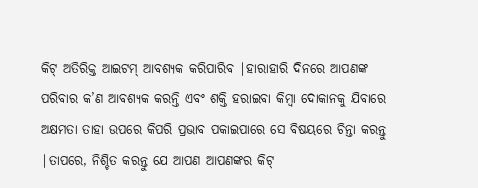କିଟ୍ ଅତିରିକ୍ତ ଆଇଟମ୍ ଆବଶ୍ୟକ କରିପାରିବ |ହାରାହାରି ଦିନରେ ଆପଣଙ୍କ ପରିବାର କ’ଣ ଆବଶ୍ୟକ କରନ୍ତି ଏବଂ ଶକ୍ତି ହରାଇବା କିମ୍ବା ଦୋକାନକୁ ଯିବାରେ ଅକ୍ଷମତା ତାହା ଉପରେ କିପରି ପ୍ରଭାବ ପକାଇପାରେ ସେ ବିଷୟରେ ଚିନ୍ତା କରନ୍ତୁ |ତାପରେ, ନିଶ୍ଚିତ କରନ୍ତୁ ଯେ ଆପଣ ଆପଣଙ୍କର କିଟ୍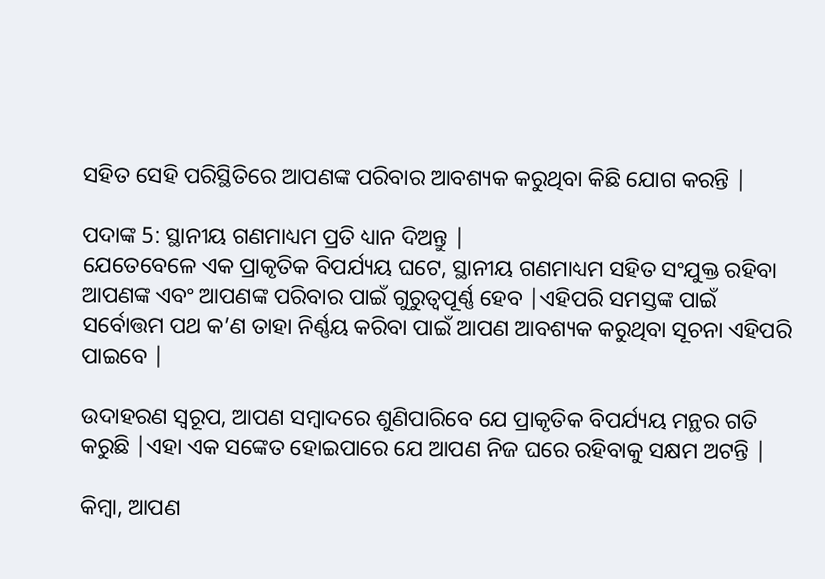ସହିତ ସେହି ପରିସ୍ଥିତିରେ ଆପଣଙ୍କ ପରିବାର ଆବଶ୍ୟକ କରୁଥିବା କିଛି ଯୋଗ କରନ୍ତି |

ପଦାଙ୍କ 5: ସ୍ଥାନୀୟ ଗଣମାଧ୍ୟମ ପ୍ରତି ଧ୍ୟାନ ଦିଅନ୍ତୁ |
ଯେତେବେଳେ ଏକ ପ୍ରାକୃତିକ ବିପର୍ଯ୍ୟୟ ଘଟେ, ସ୍ଥାନୀୟ ଗଣମାଧ୍ୟମ ସହିତ ସଂଯୁକ୍ତ ରହିବା ଆପଣଙ୍କ ଏବଂ ଆପଣଙ୍କ ପରିବାର ପାଇଁ ଗୁରୁତ୍ୱପୂର୍ଣ୍ଣ ହେବ |ଏହିପରି ସମସ୍ତଙ୍କ ପାଇଁ ସର୍ବୋତ୍ତମ ପଥ କ’ଣ ତାହା ନିର୍ଣ୍ଣୟ କରିବା ପାଇଁ ଆପଣ ଆବଶ୍ୟକ କରୁଥିବା ସୂଚନା ଏହିପରି ପାଇବେ |

ଉଦାହରଣ ସ୍ୱରୂପ, ଆପଣ ସମ୍ବାଦରେ ଶୁଣିପାରିବେ ଯେ ପ୍ରାକୃତିକ ବିପର୍ଯ୍ୟୟ ମନ୍ଥର ଗତି କରୁଛି |ଏହା ଏକ ସଙ୍କେତ ହୋଇପାରେ ଯେ ଆପଣ ନିଜ ଘରେ ରହିବାକୁ ସକ୍ଷମ ଅଟନ୍ତି |

କିମ୍ବା, ଆପଣ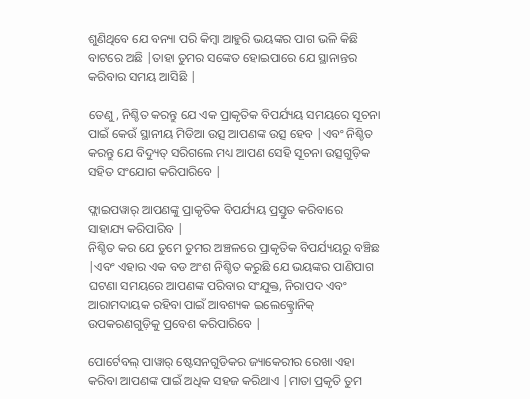ଶୁଣିଥିବେ ଯେ ବନ୍ୟା ପରି କିମ୍ବା ଆହୁରି ଭୟଙ୍କର ପାଗ ଭଳି କିଛି ବାଟରେ ଅଛି |ତାହା ତୁମର ସଙ୍କେତ ହୋଇପାରେ ଯେ ସ୍ଥାନାନ୍ତର କରିବାର ସମୟ ଆସିଛି |

ତେଣୁ, ନିଶ୍ଚିତ କରନ୍ତୁ ଯେ ଏକ ପ୍ରାକୃତିକ ବିପର୍ଯ୍ୟୟ ସମୟରେ ସୂଚନା ପାଇଁ କେଉଁ ସ୍ଥାନୀୟ ମିଡିଆ ଉତ୍ସ ଆପଣଙ୍କ ଉତ୍ସ ହେବ |ଏବଂ ନିଶ୍ଚିତ କରନ୍ତୁ ଯେ ବିଦ୍ୟୁତ୍ ସରିଗଲେ ମଧ୍ୟ ଆପଣ ସେହି ସୂଚନା ଉତ୍ସଗୁଡ଼ିକ ସହିତ ସଂଯୋଗ କରିପାରିବେ |

ଫ୍ଲାଇପୱାର୍ ଆପଣଙ୍କୁ ପ୍ରାକୃତିକ ବିପର୍ଯ୍ୟୟ ପ୍ରସ୍ତୁତ କରିବାରେ ସାହାଯ୍ୟ କରିପାରିବ |
ନିଶ୍ଚିତ କର ଯେ ତୁମେ ତୁମର ଅଞ୍ଚଳରେ ପ୍ରାକୃତିକ ବିପର୍ଯ୍ୟୟରୁ ବଞ୍ଚିଛ |ଏବଂ ଏହାର ଏକ ବଡ ଅଂଶ ନିଶ୍ଚିତ କରୁଛି ଯେ ଭୟଙ୍କର ପାଣିପାଗ ଘଟଣା ସମୟରେ ଆପଣଙ୍କ ପରିବାର ସଂଯୁକ୍ତ, ନିରାପଦ ଏବଂ ଆରାମଦାୟକ ରହିବା ପାଇଁ ଆବଶ୍ୟକ ଇଲେକ୍ଟ୍ରୋନିକ୍ ଉପକରଣଗୁଡ଼ିକୁ ପ୍ରବେଶ କରିପାରିବେ |

ପୋର୍ଟେବଲ୍ ପାୱାର୍ ଷ୍ଟେସନଗୁଡିକର ଜ୍ୟାକେରୀର ରେଖା ଏହା କରିବା ଆପଣଙ୍କ ପାଇଁ ଅଧିକ ସହଜ କରିଥାଏ |ମାତା ପ୍ରକୃତି ତୁମ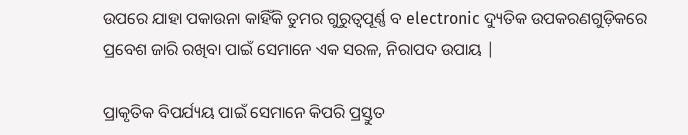ଉପରେ ଯାହା ପକାଉନା କାହିଁକି ତୁମର ଗୁରୁତ୍ୱପୂର୍ଣ୍ଣ ବ electronic ଦ୍ୟୁତିକ ଉପକରଣଗୁଡ଼ିକରେ ପ୍ରବେଶ ଜାରି ରଖିବା ପାଇଁ ସେମାନେ ଏକ ସରଳ, ନିରାପଦ ଉପାୟ |

ପ୍ରାକୃତିକ ବିପର୍ଯ୍ୟୟ ପାଇଁ ସେମାନେ କିପରି ପ୍ରସ୍ତୁତ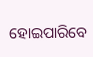ହୋଇପାରିବେ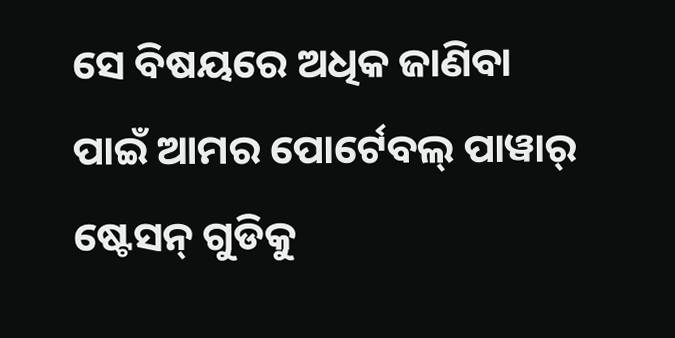ସେ ବିଷୟରେ ଅଧିକ ଜାଣିବା ପାଇଁ ଆମର ପୋର୍ଟେବଲ୍ ପାୱାର୍ ଷ୍ଟେସନ୍ ଗୁଡିକୁ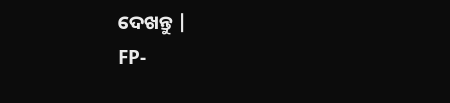ଦେଖନ୍ତୁ |
FP-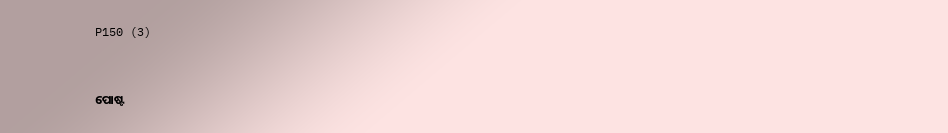P150 (3)


ପୋଷ୍ଟ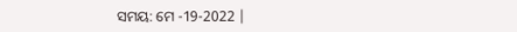ସମୟ: ମେ -19-2022 |